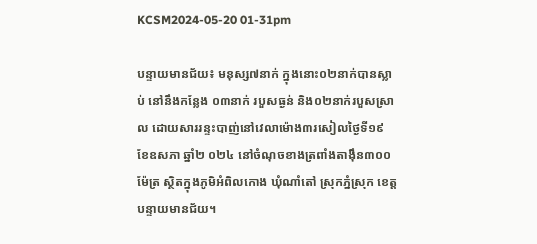KCSM2024-05-20 01-31pm

បន្ទាយមានជ័យ៖ មនុស្ស៧នាក់ ក្នុងនោះ០២នាក់បានស្លាប់ នៅនឹងកន្លែង ០៣នាក់ របួសធ្ងន់ និង០២នាក់របួសស្រាល ដោយសាររន្ទះបាញ់នៅវេលាម៉ោង៣រសៀលថ្ងៃទី១៩ ខែឧសភា ឆ្នាំ២ ០២៤ នៅចំណុចខាងត្រពាំងតាង៉ឹន៣០០ម៉ែត្រ ស្ថិតក្នុងភូមិអំពិលកោង ឃុំណាំតៅ ស្រុកភ្នំស្រុក ខេត្តបន្ទាយមានជ័យ។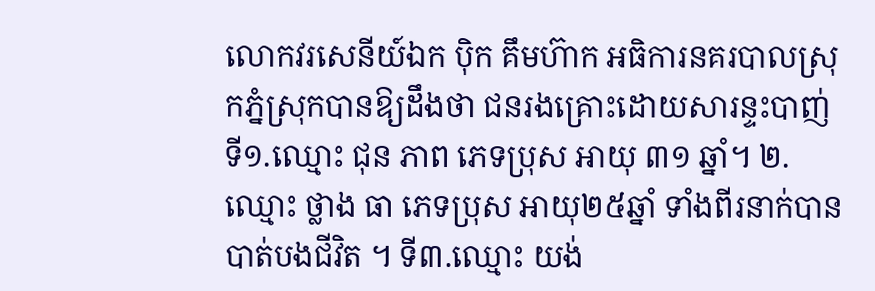លោកវរសេនីយ៍ឯក ប៉ិក គឹមហ៊ាក អធិការនគរបាលស្រុកភ្នំស្រុកបានឱ្យដឹងថា ជនរងគ្រោះដោយសារន្ទះបាញ់ទី១.ឈ្មោះ ជុន ភាព ភេទប្រុស អាយុ ៣១ ឆ្នាំ។ ២.ឈ្មោះ ថ្លាង ធា ភេទប្រុស អាយុ២៥ឆ្នាំ ទាំងពីរនាក់បានបាត់បងជីវិត ។ ទី៣.ឈ្មោះ យង់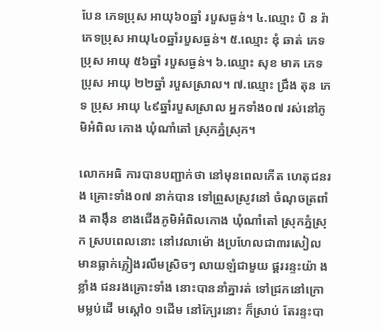បែន ភេទប្រុស អាយុ៦០ឆ្នាំ របួសធ្ងន់។ ៤.ឈ្មោះ បិ ន រ៉ា ភេទប្រុស អាយុ៤០ឆ្នាំរបួសធ្ងន់។ ៥.ឈ្មោះ ឌុំ ឆាត់ ភេទប្រុស អាយុ ៥៦ឆ្នាំ របួសធ្ងន់។ ៦.ឈ្មោះ សុខ មាគ ភេទប្រុស អាយុ ២២ឆ្នាំ របួសស្រាល។ ៧.ឈ្មោះ ជ្រឹង តុន ភេទ ប្រុស អាយុ ៤៩ឆ្នាំរបួសស្រាល អ្នកទាំង០៧ រស់នៅភូមិអំពិល កោង ឃុំណាំតៅ ស្រុកភ្នំស្រុក។

លោកអធិ ការបានបញ្ជាក់ថា នៅមុនពេលកើត ហេតុជនរង គ្រោះទាំង០៧ នាក់បាន ទៅព្រួសស្រូវនៅ ចំណុចត្រពាំង តាង៉ឹន ខាងជើងភូមិអំពិលកោង ឃុំណាំតៅ ស្រុកភ្នំស្រុក ស្របពេលនោះ នៅវេលាម៉ោ ងប្រហែលជា៣រសៀលមានធ្លាក់ភ្លៀងរលឹមស្រិចៗ លាយឡំជាមួយ ផ្គររន្ទះយ៉ា ងខ្លាំង ជនរងគ្រោះទាំង នោះបាននាំគ្នារត់ ទៅជ្រកនៅក្រោមម្លប់ដើ មស្តៅ០ ១ដើម នៅក្បែរនោះ ក៏ស្រាប់ តែរន្ទះបា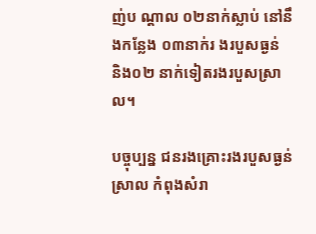ញ់ប ណ្តាល ០២នាក់ស្លាប់ នៅនឹងកន្លែង ០៣នាក់រ ងរបួសធ្ងន់ និង០២ នាក់ទៀតរងរបួសស្រាល។

បច្ចុប្បន្ន ជនរងគ្រោះរងរបួសធ្ងន់ស្រាល កំពុងសំរា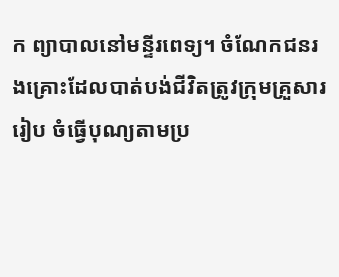ក ព្យាបាលនៅមន្ទីរពេទ្យ។ ចំណែកជនរងគ្រោះដែលបាត់បង់ជីវិតត្រូវក្រុមគ្រួសាររៀប ចំធ្វើបុណ្យតាមប្រ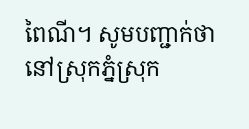ពៃណី។ សូមបញ្ជាក់ថា នៅស្រុកភ្នំស្រុក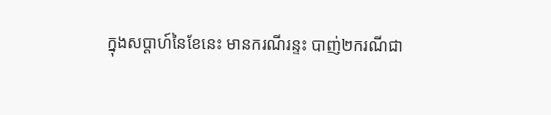ក្នុងសប្តាហ៍នៃខែនេះ មានករណីរន្ទះ បាញ់២ករណីជា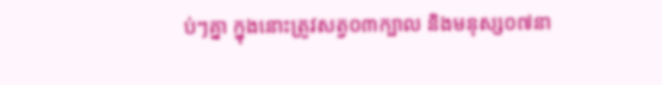ប់ៗគ្នា ក្នុងនោះត្រូវសត្វ០៣ក្បាល និងមនុស្ស០៧នា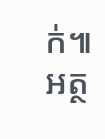ក់៕
អត្ថ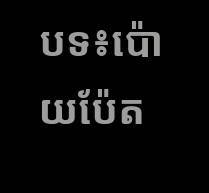បទ៖ប៉ោយប៉ែត